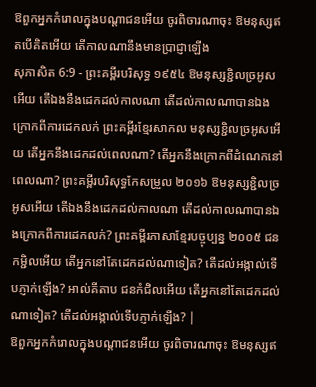ឱពួកអ្នកកំរោលក្នុងបណ្តាជនអើយ ចូរពិចារណាចុះ ឱមនុស្សឥតបើគិតអើយ តើកាលណានឹងមានប្រាជ្ញាឡើង
សុភាសិត 6:9 - ព្រះគម្ពីរបរិសុទ្ធ ១៩៥៤ ឱមនុស្សខ្ជិលច្រអូសអើយ តើឯងនឹងដេកដល់កាលណា តើដល់កាលណាបានឯងក្រោកពីការដេកលក់ ព្រះគម្ពីរខ្មែរសាកល មនុស្សខ្ជិលច្រអូសអើយ តើអ្នកនឹងដេកដល់ពេលណា? តើអ្នកនឹងក្រោកពីដំណេកនៅពេលណា? ព្រះគម្ពីរបរិសុទ្ធកែសម្រួល ២០១៦ ឱមនុស្សខ្ជិលច្រអូសអើយ តើឯងនឹងដេកដល់កាលណា តើដល់កាលណាបានឯងក្រោកពីការដេកលក់? ព្រះគម្ពីរភាសាខ្មែរបច្ចុប្បន្ន ២០០៥ ជនកម្ជិលអើយ តើអ្នកនៅតែដេកដល់ណាទៀត? តើដល់អង្កាល់ទើបភ្ញាក់ឡើង? អាល់គីតាប ជនកំជិលអើយ តើអ្នកនៅតែដេកដល់ណាទៀត? តើដល់អង្កាល់ទើបភ្ញាក់ឡើង? |
ឱពួកអ្នកកំរោលក្នុងបណ្តាជនអើយ ចូរពិចារណាចុះ ឱមនុស្សឥ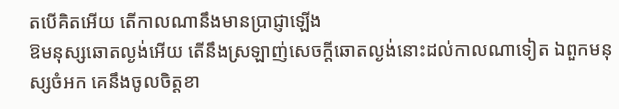តបើគិតអើយ តើកាលណានឹងមានប្រាជ្ញាឡើង
ឱមនុស្សឆោតល្ងង់អើយ តើនឹងស្រឡាញ់សេចក្ដីឆោតល្ងង់នោះដល់កាលណាទៀត ឯពួកមនុស្សចំអក គេនឹងចូលចិត្តខា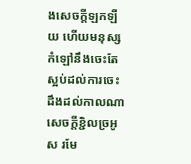ងសេចក្ដីឡកឡឺយ ហើយមនុស្សកំឡៅនឹងចេះតែស្អប់ដល់ការចេះដឹងដល់កាលណា
សេចក្ដីខ្ជិលច្រអូស រមែ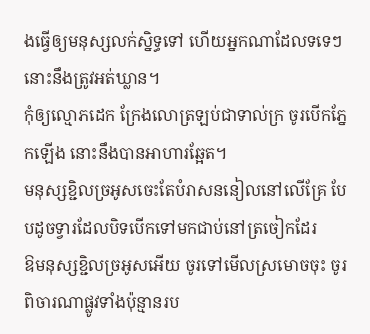ងធ្វើឲ្យមនុស្សលក់ស្និទ្ធទៅ ហើយអ្នកណាដែលទទេៗ នោះនឹងត្រូវអត់ឃ្លាន។
កុំឲ្យល្មោភដេក ក្រែងលោត្រឡប់ជាទាល់ក្រ ចូរបើកភ្នែកឡើង នោះនឹងបានអាហារឆ្អែត។
មនុស្សខ្ជិលច្រអូសចេះតែបំរាសននៀលនៅលើគ្រែ បែបដូចទ្វារដែលបិទបើកទៅមកជាប់នៅត្រចៀកដែរ
ឱមនុស្សខ្ជិលច្រអូសអើយ ចូរទៅមើលស្រមោចចុះ ចូរពិចារណាផ្លូវទាំងប៉ុន្មានរប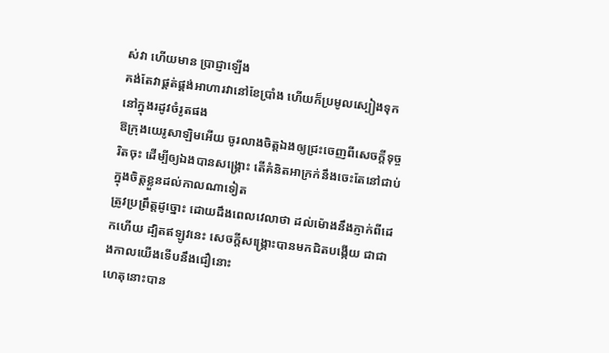ស់វា ហើយមាន ប្រាជ្ញាឡើង
គង់តែវាផ្គត់ផ្គង់អាហារវានៅខែប្រាំង ហើយក៏ប្រមូលស្បៀងទុក នៅក្នុងរដូវចំរូតផង
ឱក្រុងយេរូសាឡិមអើយ ចូរលាងចិត្តឯងឲ្យជ្រះចេញពីសេចក្ដីទុច្ចរិតចុះ ដើម្បីឲ្យឯងបានសង្គ្រោះ តើគំនិតអាក្រក់នឹងចេះតែនៅជាប់ក្នុងចិត្តខ្លួនដល់កាលណាទៀត
ត្រូវប្រព្រឹត្តដូច្នោះ ដោយដឹងពេលវេលាថា ដល់ម៉ោងនឹងភ្ញាក់ពីដេកហើយ ដ្បិតឥឡូវនេះ សេចក្ដីសង្គ្រោះបានមកជិតបង្កើយ ជាជាងកាលយើងទើបនឹងជឿនោះ
ហេតុនោះបាន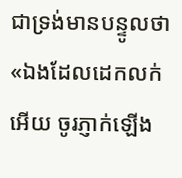ជាទ្រង់មានបន្ទូលថា «ឯងដែលដេកលក់អើយ ចូរភ្ញាក់ឡើង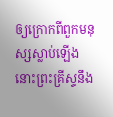ឲ្យក្រោកពីពួកមនុស្សស្លាប់ឡើង នោះព្រះគ្រីស្ទនឹង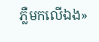ភ្លឺមកលើឯង»